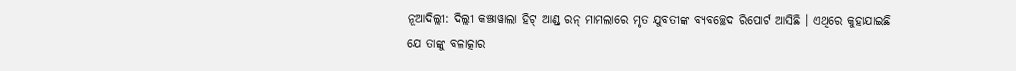ନୂଆଦିଲ୍ଲୀ: ଦିଲ୍ଲୀ କଞ୍ଝାୱାଲା ହିଟ୍ ଆଣ୍ଡ୍ ରନ୍ ମାମଲାରେ ମୃତ ଯୁବତୀଙ୍କ ବ୍ୟବଚ୍ଛେଦ ରିପୋର୍ଟ ଆସିଛି । ଏଥିରେ କୁହାଯାଇଛି ଯେ ତାଙ୍କୁ ବଳାତ୍କାର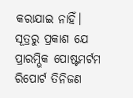କରାଯାଇ ନାହିଁ। ସୂତ୍ରରୁ ପ୍ରକାଶ ଯେ ପ୍ରାରମ୍ଭିକ ପୋଷ୍ଟମର୍ଟମ ରିପୋର୍ଟ ତିନିଜଣ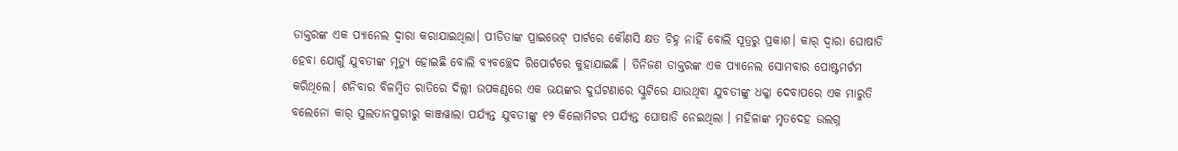ଡାକ୍ତରଙ୍କ ଏକ ପ୍ୟାନେଲ ଦ୍ୱାରା କରାଯାଇଥିଲା। ପୀଡିତାଙ୍କ ପ୍ରାଇଭେଟ୍ ପାର୍ଟରେ କୌଣସି କ୍ଷତ ଚିହ୍ନ ନାହିଁ ବୋଲି ସୂତ୍ରରୁ ପ୍ରକାଶ। କାର୍ ଦ୍ବାରା ଘୋଷାଡି ହେବା ଯୋଗୁଁ ଯୁବତୀଙ୍କ ମୃତ୍ୟୁ ହୋଇଛି ବୋଲି ବ୍ୟବଚ୍ଛେଦ ରିପୋର୍ଟରେ କୁହାଯାଇଛି । ତିନିଜଣ ଡାକ୍ତରଙ୍କ ଏକ ପ୍ୟାନେଲ ସୋମବାର ପୋଷ୍ଟମର୍ଟମ କରିଥିଲେ। ଶନିବାର ବିଳମ୍ବିତ ରାତିରେ ଦିଲ୍ଲୀ ଉପକଣ୍ଠରେ ଏକ ଭୟଙ୍କର ଦୁର୍ଘଟଣାରେ ସ୍କୁଟିରେ ଯାଉଥିବା ଯୁବତୀଙ୍କୁ ଧକ୍କା ଦେବାପରେ ଏକ ମାରୁତି ବଲେନୋ କାର୍ ସୁଲତାନପୁରୀରୁ କାଞ୍ଜୱାଲା ପର୍ଯ୍ୟନ୍ତ ଯୁବତୀଙ୍କୁ ୧୨ କିଲୋମିଟର ପର୍ଯ୍ୟନ୍ତ ଘୋଷାଡି ନେଇଥିଲା । ମହିଳାଙ୍କ ମୃତଦେହ ଉଲଗ୍ନ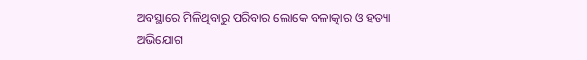ଅବସ୍ଥାରେ ମିଳିଥିବାରୁ ପରିବାର ଲୋକେ ବଳାତ୍କାର ଓ ହତ୍ୟା ଅଭିଯୋଗ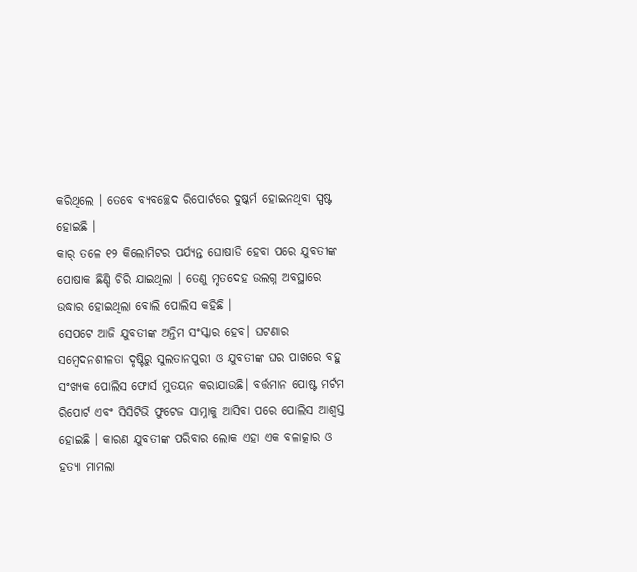କରିଥିଲେ । ତେବେ ବ୍ୟବଚ୍ଛେଦ ରିପୋର୍ଟରେ ଦୁଷ୍କର୍ମ ହୋଇନଥିବା ସ୍ପଷ୍ଟ ହୋଇଛି ।
କାର୍ ତଳେ ୧୨ କିଲୋମିଟର ପର୍ଯ୍ୟନ୍ତ ଘୋଷାଡି ହେବା ପରେ ଯୁବତୀଙ୍କ ପୋଷାକ ଛିଣ୍ଡି ଚିରି ଯାଇଥିଲା । ତେଣୁ ମୃତଦେହ ଉଲଗ୍ନ ଅବସ୍ଥାରେ ଉଦ୍ଧାର ହୋଇଥିଲା ବୋଲି ପୋଲିସ କହିଛି ।
ସେପଟେ ଆଜି ଯୁବତୀଙ୍କ ଅନ୍ତିମ ସଂସ୍କାର ହେବ। ଘଟଣାର ସମ୍ବେଦନଶୀଳତା ଦୃଷ୍ଟିରୁ ସୁଲତାନପୁରୀ ଓ ଯୁବତୀଙ୍କ ଘର ପାଖରେ ବହୁ ସଂଖ୍ୟକ ପୋଲିସ ଫୋର୍ସ ମୁତୟନ କରାଯାଉଛି। ବର୍ତ୍ତମାନ ପୋଷ୍ଟ ମର୍ଟମ ରିପୋର୍ଟ ଏବଂ ସିସିଟିଭି ଫୁଟେଜ ସାମ୍ନାକୁ ଆସିବା ପରେ ପୋଲିସ ଆଶ୍ବସ୍ତ ହୋଇଛି । କାରଣ ଯୁବତୀଙ୍କ ପରିବାର ଲୋକ ଏହା ଏକ ବଳାତ୍କାର ଓ ହତ୍ୟା ମାମଲା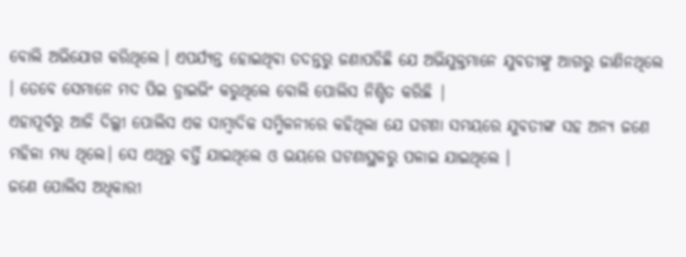ବୋଲି ଅଭିଯୋଗ କରିଥିଲେ । ଏପର୍ଯ୍ୟନ୍ତ ହୋଇଥିବା ତଦନ୍ତରୁ ଜଣାପଡିଛି ଯେ ଅଭିଯୁକ୍ତମାନେ ଯୁବତୀଙ୍କୁ ଆଗରୁ ଜାଣିନଥିଲେ । ତେବେ ସେମାନେ ମଦ ପିଇ ଡ୍ରାଇଭିଂ କରୁଥିଲେ ବୋଲି ପୋଲିସ ନିଶ୍ଚିତ କରିଛି |
ଏହାପୂର୍ବରୁ ଆଜି ଦିଲ୍ଲୀ ପୋଲିସ ଏକ ସାମ୍ବାଦିକ ସମ୍ମିଳନୀରେ କହିଥିଲା ଯେ ଘଟଣା ସମୟରେ ଯୁବତୀଙ୍କ ସହ ଅନ୍ୟ ଜଣେ ମହିଳା ମଧ୍ୟ ଥିଲେ। ସେ ଏଥିରୁ ବର୍ତ୍ତି ଯାଇଥିଲେ ଓ ଭୟରେ ଘଟଣାସ୍ଥଳରୁ ପଳାଇ ଯାଇଥିଲେ ।
ଜଣେ ପୋଲିସ ଅଧିକାରୀ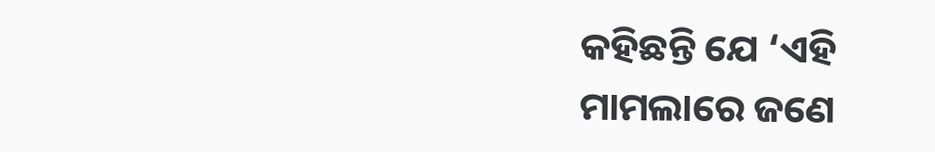କହିଛନ୍ତି ଯେ ‘ଏହି ମାମଲାରେ ଜଣେ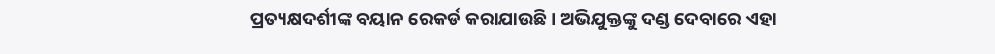ପ୍ରତ୍ୟକ୍ଷଦର୍ଶୀଙ୍କ ବୟାନ ରେକର୍ଡ କରାଯାଉଛି। ଅଭିଯୁକ୍ତଙ୍କୁ ଦଣ୍ଡ ଦେବାରେ ଏହା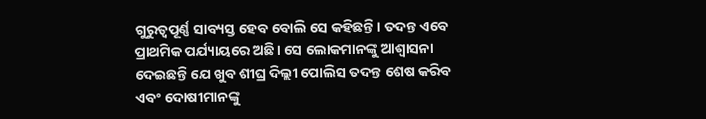ଗୁରୁତ୍ୱପୂର୍ଣ୍ଣ ସାବ୍ୟସ୍ତ ହେବ ବୋଲି ସେ କହିଛନ୍ତି। ତଦନ୍ତ ଏବେ ପ୍ରାଥମିକ ପର୍ଯ୍ୟାୟରେ ଅଛି। ସେ ଲୋକମାନଙ୍କୁ ଆଶ୍ୱାସନା ଦେଇଛନ୍ତି ଯେ ଖୁବ ଶୀଘ୍ର ଦିଲ୍ଲୀ ପୋଲିସ ତଦନ୍ତ ଶେଷ କରିବ ଏବଂ ଦୋଷୀମାନଙ୍କୁ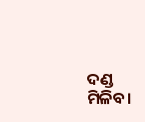ଦଣ୍ଡ ମିଳିବ।